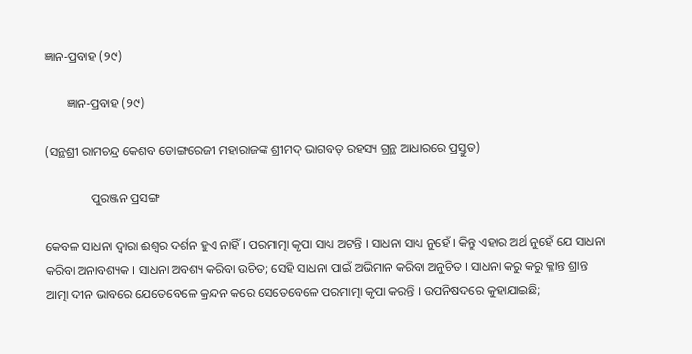ଜ୍ଞାନ-ପ୍ରବାହ (୨୯)

       ଜ୍ଞାନ-ପ୍ରବାହ (୨୯)

(ସନ୍ଥଶ୍ରୀ ରାମଚନ୍ଦ୍ର କେଶବ ଡୋଙ୍ଗରେଜୀ ମହାରାଜଙ୍କ ଶ୍ରୀମଦ୍ ଭାଗବତ୍ ରହସ୍ୟ ଗ୍ରନ୍ଥ ଆଧାରରେ ପ୍ରସ୍ତୁତ)

               ପୁରଞ୍ଜନ ପ୍ରସଙ୍ଗ

କେବଳ ସାଧନା ଦ୍ୱାରା ଈଶ୍ୱର ଦର୍ଶନ ହୁଏ ନାହିଁ । ପରମାତ୍ମା କୃପା ସାଧ୍ୟ ଅଟନ୍ତି । ସାଧନା ସାଧ୍ୟ ନୁହେଁ । କିନ୍ତୁ ଏହାର ଅର୍ଥ ନୁହେଁ ଯେ ସାଧନା କରିବା ଅନାବଶ୍ୟକ । ସାଧନା ଅବଶ୍ୟ କରିବା ଉଚିତ; ସେହି ସାଧନା ପାଇଁ ଅଭିମାନ କରିବା ଅନୁଚିତ । ସାଧନା କରୁ କରୁ କ୍ଳାନ୍ତ ଶ୍ରାନ୍ତ ଆତ୍ମା ଦୀନ ଭାବରେ ଯେତେବେଳେ କ୍ରନ୍ଦନ କରେ ସେତେବେଳେ ପରମାତ୍ମା କୃପା କରନ୍ତି । ଉପନିଷଦରେ କୁହାଯାଇଛି;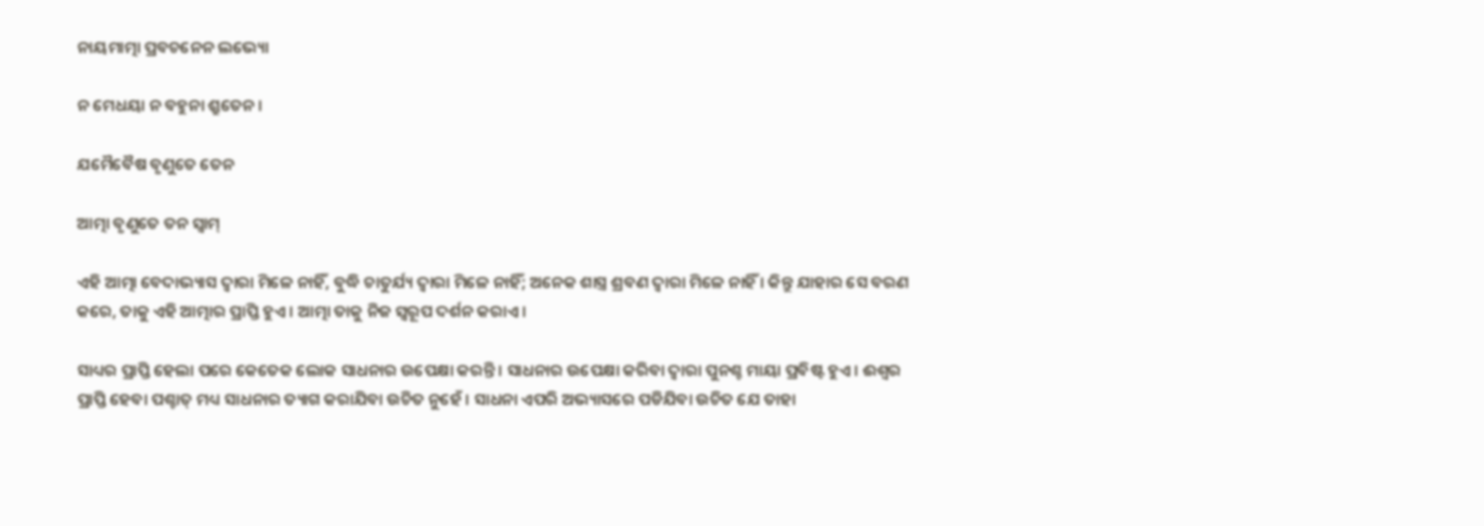ନାୟମାତ୍ମା ପ୍ରବଚନେନ ଲଭ୍ୟୋ

ନ ମେଧୟା ନ ବହୁନା ଶ୍ରୁତେନ ।

ଯମୈବୈଷ ବୃଣୁତେ ତେନ

ଆତ୍ମା ବୃଣୁତେ ତନ ସ୍ବାମ୍

ଏହି ଆତ୍ମା ବେଦାଭ୍ୟାସ ଦ୍ୱାରା ମିଳେ ନାହିଁ, ବୁଦ୍ଧି ଚାତୁର୍ଯ୍ୟ ଦ୍ୱାରା ମିଳେ ନାହିଁ; ଅନେକ ଶାସ୍ତ୍ର ଶ୍ରବଣ ଦ୍ୱାରା ମିଳେ ନାହିଁ । କିନ୍ତୁ ଯାହାର ସେ ବରଣ କରେ, ତାକୁ ଏହି ଆତ୍ମାର ପ୍ରାପ୍ତି ହୁଏ । ଆତ୍ମା ତାକୁ ନିଜ ସ୍ୱରୂପ ଦର୍ଶନ କରାଏ ।

ସାଧ୍ୟର ପ୍ରାପ୍ତି ହେଲା ପରେ କେତେକ ଲୋକ ସାଧନାର ଉପେକ୍ଷା କରନ୍ତି । ସାଧନାର ଉପେକ୍ଷା କରିବା ଦ୍ୱାରା ପୁନଶ୍ଚ ମାୟା ପ୍ରବିଷ୍ଟ ହୁଏ । ଈଶ୍ୱର ପ୍ରାପ୍ତି ହେବା ପଶ୍ଚାତ୍ ମଧ୍ୟ ସାଧନାର ତ୍ୟାଗ କରାଯିବା ଉଚିତ ନୁହେଁ । ସାଧନା ଏପରି ଅଭ୍ୟାସରେ ପଡିଯିବା ଉଚିତ ଯେ ତାହା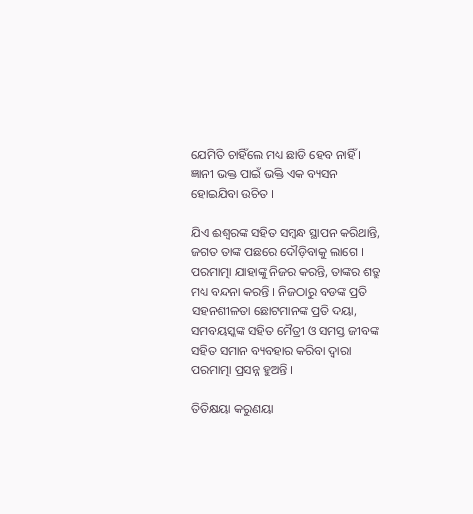ଯେମିତି ଚାହିଁଲେ ମଧ୍ୟ ଛାଡି ହେବ ନାହିଁ । ଜ୍ଞାନୀ ଭକ୍ତ ପାଇଁ ଭକ୍ତି ଏକ ବ୍ୟସନ ହୋଇଯିବା ଉଚିତ ।

ଯିଏ ଈଶ୍ୱରଙ୍କ ସହିତ ସମ୍ବନ୍ଧ ସ୍ଥାପନ କରିଥାନ୍ତି, ଜଗତ ତାଙ୍କ ପଛରେ ଦୌଡ଼ିବାକୁ ଲାଗେ । ପରମାତ୍ମା ଯାହାଙ୍କୁ ନିଜର କରନ୍ତି, ତାଙ୍କର ଶତ୍ରୁ ମଧ୍ୟ ବନ୍ଦନା କରନ୍ତି । ନିଜଠାରୁ ବଡଙ୍କ ପ୍ରତି ସହନଶୀଳତା ଛୋଟମାନଙ୍କ ପ୍ରତି ଦୟା, ସମବୟସ୍କଙ୍କ ସହିତ ମୈତ୍ରୀ ଓ ସମସ୍ତ ଜୀବଙ୍କ ସହିତ ସମାନ ବ୍ୟବହାର କରିବା ଦ୍ୱାରା ପରମାତ୍ମା ପ୍ରସନ୍ନ ହୁଅନ୍ତି ।

ତିତିକ୍ଷୟା କରୁଣୟା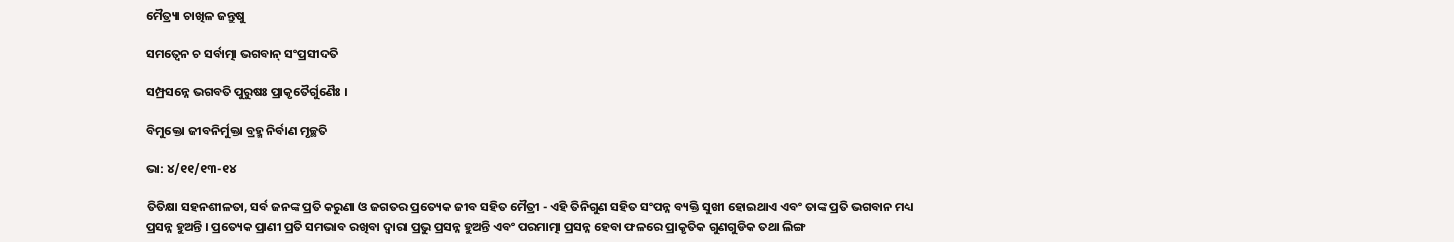ମୈତ୍ର୍ୟା ଚାଖିଳ ଜନ୍ତୁଷୁ

ସମତ୍ୱେନ ଚ ସର୍ବାତ୍ମା ଭଗବାନ୍ ସଂପ୍ରସୀଦତି

ସମ୍ପ୍ରସନ୍ନେ ଭଗବତି ପୁରୁଷଃ ପ୍ରାକୃତୈର୍ଗୁଣୈଃ ।

ବିମୁକ୍ତୋ ଜୀବନିର୍ମୁକ୍ତା ବ୍ରହ୍ମ ନିର୍ବାଣ ମୃଚ୍ଛତି

ଭା: ୪/୧୧/୧୩-୧୪

ତିତିକ୍ଷା ସହନଶୀଳତା, ସର୍ବ ଜନଙ୍କ ପ୍ରତି କରୁଣା ଓ ଜଗତର ପ୍ରତ୍ୟେକ ଜୀବ ସହିତ ମୈତ୍ରୀ - ଏହି ତିନିଗୁଣ ସହିତ ସଂପନ୍ନ ବ୍ୟକ୍ତି ସୁଖୀ ହୋଇଥାଏ ଏବଂ ତାଙ୍କ ପ୍ରତି ଭଗବାନ ମଧ୍ୟ ପ୍ରସନ୍ନ ହୁଅନ୍ତି । ପ୍ରତ୍ୟେକ ପ୍ରାଣୀ ପ୍ରତି ସମଭାବ ରଖିବା ଦ୍ୱାରା ପ୍ରଭୁ ପ୍ରସନ୍ନ ହୁଅନ୍ତି ଏବଂ ପରମାତ୍ମା ପ୍ରସନ୍ନ ହେବା ଫଳରେ ପ୍ରାକୃତିକ ଗୁଣଗୁଡିକ ତଥା ଲିଙ୍ଗ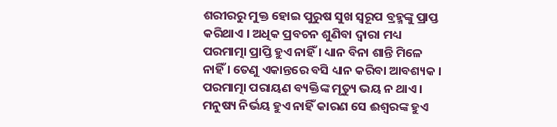ଶରୀରରୁ ମୁକ୍ତ ହୋଇ ପୁରୁଷ ସୁଖ ସ୍ୱରୂପ ବ୍ରହ୍ମଙ୍କୁ ପ୍ରାପ୍ତ କରିଥାଏ । ଅଧିକ ପ୍ରବଚନ ଶୁଣିବା ଦ୍ୱାରା ମଧ୍ୟ ପରମାତ୍ମା ପ୍ରାପ୍ତି ହୁଏ ନାହିଁ । ଧ୍ୟାନ ବିନା ଶାନ୍ତି ମିଳେ ନାହିଁ । ତେଣୁ ଏକାନ୍ତରେ ବସି ଧ୍ୟାନ କରିବା ଆବଶ୍ୟକ । ପରମାତ୍ମା ପରାୟଣ ବ୍ୟକ୍ତିଙ୍କ ମୃତ୍ୟୁ ଭୟ ନ ଥାଏ । ମନୁଷ୍ୟ ନିର୍ଭୟ ହୁଏ ନାହିଁ କାରଣ ସେ ଈଶ୍ୱରଙ୍କ ହୁଏ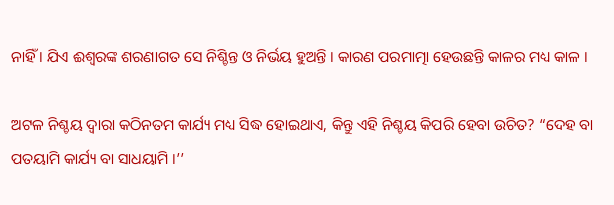ନାହିଁ । ଯିଏ ଈଶ୍ୱରଙ୍କ ଶରଣାଗତ ସେ ନିଶ୍ଚିନ୍ତ ଓ ନିର୍ଭୟ ହୁଅନ୍ତି । କାରଣ ପରମାତ୍ମା ହେଉଛନ୍ତି କାଳର ମଧ୍ୟ କାଳ ।

ଅଟଳ ନିଶ୍ଚୟ ଦ୍ୱାରା କଠିନତମ କାର୍ଯ୍ୟ ମଧ୍ୟ ସିଦ୍ଧ ହୋଇଥାଏ, କିନ୍ତୁ ଏହି ନିଶ୍ଚୟ କିପରି ହେବା ଉଚିତ? “ଦେହ ବା ପତୟାମି କାର୍ଯ୍ୟ ବା ସାଧୟାମି ।’’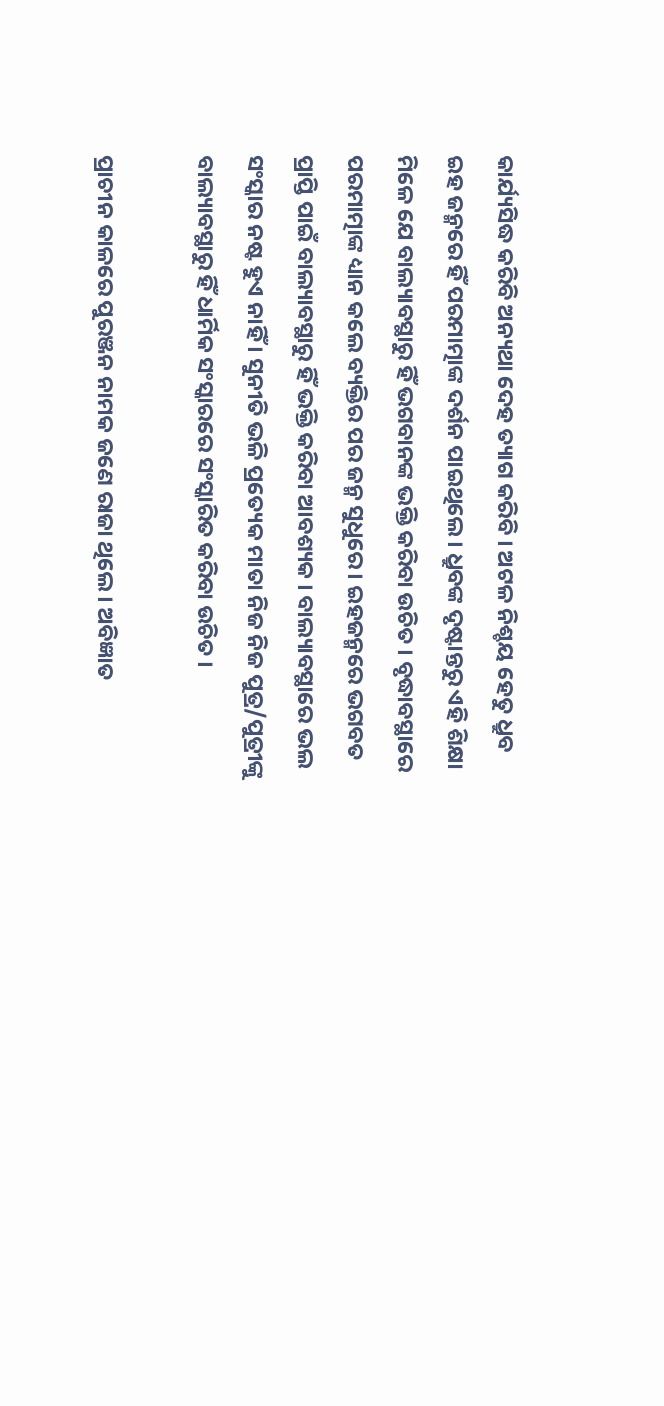କାର୍ଯ୍ୟସିଦ୍ଧ କରିବି ଅନ୍ୟଥା ଦେହ ତ୍ୟାଗ କରିବି । ଅଟଳ ନିଶ୍ଚୟ ହେତୁ ଧ୍ରୁବ ଇହ ଜନ୍ମରେ ହିଁ ପରମାତ୍ମାଙ୍କ ଦର୍ଶନ ପାଇଥିଲେ । ଧ୍ରୁବଙ୍କ ଦୃଷ୍ଟାନ୍ତରୁ ଏହି ଶିକ୍ଷା ମିଳେ ଯେ ବାଲ୍ୟାବସ୍ଥାରୁ ହିଁ ଭଗବାନଙ୍କ ଭକ୍ତି କରିବା ଉଚିତ । ବୃଦ୍ଧାବସ୍ଥାରେ ପରମାତ୍ମାଙ୍କ ଧ୍ୟାନ କଲେ ବ୍ୟକ୍ତିର ପର ଜନ୍ମ ସୁଧୁରେ । ଇହଜନ୍ମରେ ଭଗବତ ପ୍ରାପ୍ତି ପାଇଁ ବାଲ୍ୟାବସ୍ଥାରୁ ହିଁ ଭକ୍ତି କରିବା ଆବଶ୍ୟକ । ବାଲ୍ୟାବସ୍ଥାରେ ଭଲ ସଂସ୍କାର ନଷ୍ଟ ହୁଏ ନାହିଁ । ସୁନୀତି ଭଳି ପ୍ରତ୍ୟେକ ମାତା ନିଜ ନିଜ ପୁତ୍ର/ପୁତ୍ରୀଙ୍କୁ ବାଲ୍ୟାବସ୍ଥାରୁ ହିଁ ଧାର୍ମିକ ସଂସ୍କାରରେ ସଂସ୍କାରିତ କରିବା ଉଚିତ ।

ପ୍ରାଚୀନ କାଳରେ ପୁରଞ୍ଜନ ନାମକ ଜଣେ ରାଜା ଥିଲେ । ଅବିଜ୍ଞାତ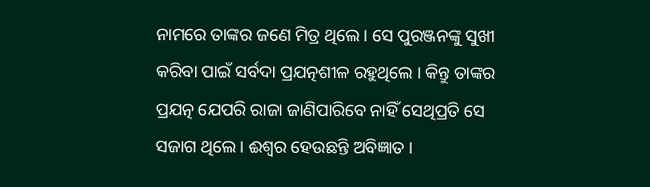ନାମରେ ତାଙ୍କର ଜଣେ ମିତ୍ର ଥିଲେ । ସେ ପୁରଞ୍ଜନଙ୍କୁ ସୁଖୀ କରିବା ପାଇଁ ସର୍ବଦା ପ୍ରଯତ୍ନଶୀଳ ରହୁଥିଲେ । କିନ୍ତୁ ତାଙ୍କର ପ୍ରଯତ୍ନ ଯେପରି ରାଜା ଜାଣିପାରିବେ ନାହିଁ ସେଥିପ୍ରତି ସେ ସଜାଗ ଥିଲେ । ଈଶ୍ୱର ହେଉଛନ୍ତି ଅବିଜ୍ଞାତ ।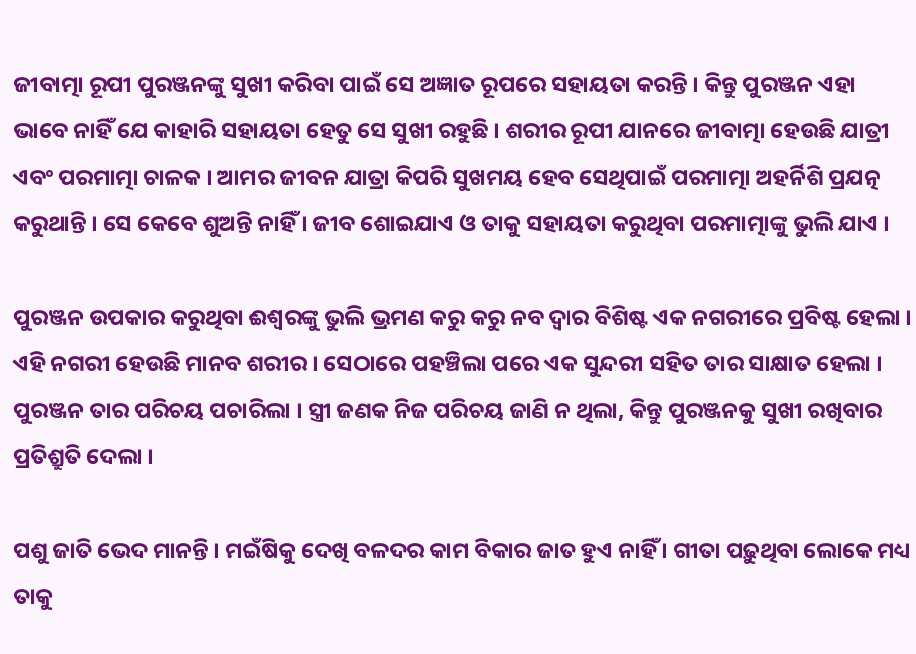ଜୀବାତ୍ମା ରୂପୀ ପୁରଞ୍ଜନଙ୍କୁ ସୁଖୀ କରିବା ପାଇଁ ସେ ଅଜ୍ଞାତ ରୂପରେ ସହାୟତା କରନ୍ତି । କିନ୍ତୁ ପୁରଞ୍ଜନ ଏହା ଭାବେ ନାହିଁ ଯେ କାହାରି ସହାୟତା ହେତୁ ସେ ସୁଖୀ ରହୁଛି । ଶରୀର ରୂପୀ ଯାନରେ ଜୀବାତ୍ମା ହେଉଛି ଯାତ୍ରୀ ଏବଂ ପରମାତ୍ମା ଚାଳକ । ଆମର ଜୀବନ ଯାତ୍ରା କିପରି ସୁଖମୟ ହେବ ସେଥିପାଇଁ ପରମାତ୍ମା ଅହର୍ନିଶି ପ୍ରଯତ୍ନ କରୁଥାନ୍ତି । ସେ କେବେ ଶୁଅନ୍ତି ନାହିଁ । ଜୀବ ଶୋଇଯାଏ ଓ ତାକୁ ସହାୟତା କରୁଥିବା ପରମାତ୍ମାଙ୍କୁ ଭୁଲି ଯାଏ ।

ପୁରଞ୍ଜନ ଉପକାର କରୁଥିବା ଈଶ୍ୱରଙ୍କୁ ଭୁଲି ଭ୍ରମଣ କରୁ କରୁ ନବ ଦ୍ୱାର ବିଶିଷ୍ଟ ଏକ ନଗରୀରେ ପ୍ରବିଷ୍ଟ ହେଲା । ଏହି ନଗରୀ ହେଉଛି ମାନବ ଶରୀର । ସେଠାରେ ପହଞ୍ଚିଲା ପରେ ଏକ ସୁନ୍ଦରୀ ସହିତ ତାର ସାକ୍ଷାତ ହେଲା । ପୁରଞ୍ଜନ ତାର ପରିଚୟ ପଚାରିଲା । ସ୍ତ୍ରୀ ଜଣକ ନିଜ ପରିଚୟ ଜାଣି ନ ଥିଲା, କିନ୍ତୁ ପୁରଞ୍ଜନକୁ ସୁଖୀ ରଖିବାର ପ୍ରତିଶ୍ରୁତି ଦେଲା ।

ପଶୁ ଜାତି ଭେଦ ମାନନ୍ତି । ମଇଁଷିକୁ ଦେଖି ବଳଦର କାମ ବିକାର ଜାତ ହୁଏ ନାହିଁ । ଗୀତା ପଢ଼ୁଥିବା ଲୋକେ ମଧ୍ୟ ତାକୁ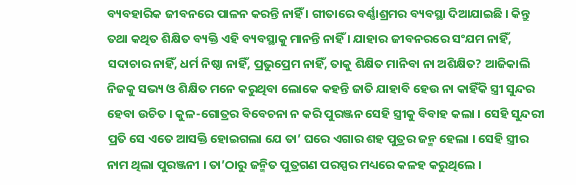ବ୍ୟବହାରିକ ଜୀବନରେ ପାଳନ କରନ୍ତି ନାହିଁ । ଗୀତାରେ ବର୍ଣ୍ଣାଶ୍ରମର ବ୍ୟବସ୍ଥା ଦିଆଯାଇଛି । କିନ୍ତୁ ତଥା କଥିତ ଶିକ୍ଷିତ ବ୍ୟକ୍ତି ଏହି ବ୍ୟବସ୍ଥାକୁ ମାନନ୍ତି ନାହିଁ । ଯାହାର ଜୀବନରରେ ସଂଯମ ନାହିଁ, ସଦାଚାର ନାହିଁ, ଧର୍ମ ନିଷ୍ଠା ନାହିଁ, ପ୍ରଭୁପ୍ରେମ ନାହିଁ, ତାକୁ ଶିକ୍ଷିତ ମାନିବା ନା ଅଶିକ୍ଷିତ? ଆଜିକାଲି ନିଜକୁ ସଭ୍ୟ ଓ ଶିକ୍ଷିତ ମନେ କରୁଥିବା ଲୋକେ କହନ୍ତି ଜାତି ଯାହାବି ହେଉ ନା କାହିଁକି ସ୍ତ୍ରୀ ସୁନ୍ଦର ହେବା ଉଚିତ । କୁଳ-ଗୋତ୍ରର ବିବେଚନା ନ କରି ପୁରଞ୍ଜନ ସେହି ସ୍ତ୍ରୀକୁ ବିବାହ କଲା । ସେହି ସୁନ୍ଦରୀ ପ୍ରତି ସେ ଏତେ ଆସକ୍ତି ହୋଇଗଲା ଯେ ତା’ ଘରେ ଏଗାର ଶହ ପୁତ୍ରର ଜନ୍ମ ହେଲା । ସେହି ସ୍ତ୍ରୀର ନାମ ଥିଲା ପୁରଞ୍ଜନୀ । ତା’ଠାରୁ ଜନ୍ମିତ ପୁତ୍ରଗଣ ପରସ୍ପର ମଧ୍ୟରେ କଳହ କରୁଥିଲେ ।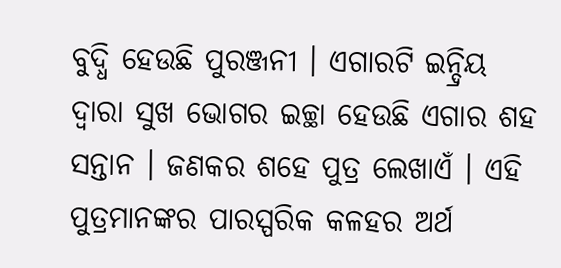ବୁଦ୍ଧି ହେଉଛି ପୁରଞ୍ଜନୀ । ଏଗାରଟି ଇନ୍ଦ୍ରିୟ ଦ୍ୱାରା ସୁଖ ଭୋଗର ଇଚ୍ଛା ହେଉଛି ଏଗାର ଶହ ସନ୍ତାନ । ଜଣକର ଶହେ ପୁତ୍ର ଲେଖାଏଁ । ଏହି ପୁତ୍ରମାନଙ୍କର ପାରସ୍ପରିକ କଳହର ଅର୍ଥ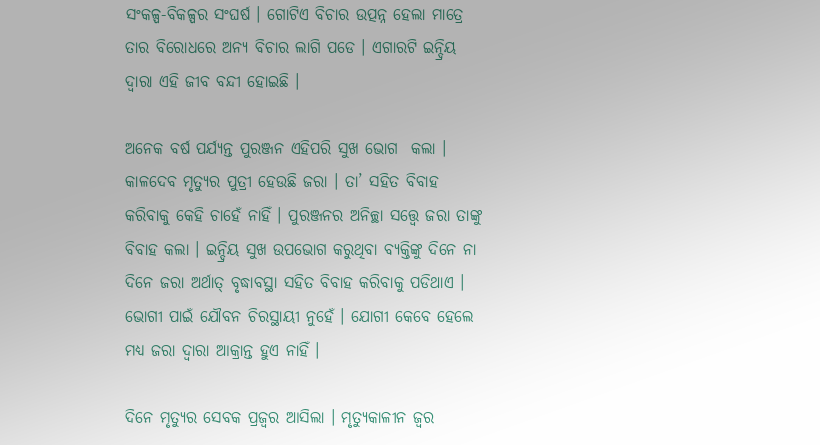ସଂକଳ୍ପ-ବିକଳ୍ପର ସଂଘର୍ଷ । ଗୋଟିଏ ବିଚାର ଉତ୍ପନ୍ନ ହେଲା ମାତ୍ରେ ତାର ବିରୋଧରେ ଅନ୍ୟ ବିଚାର ଲାଗି ପଡେ । ଏଗାରଟି ଇନ୍ଦ୍ରିୟ ଦ୍ୱାରା ଏହି ଜୀବ ବନ୍ଦୀ ହୋଇଛି ।

ଅନେକ ବର୍ଷ ପର୍ଯ୍ୟନ୍ତ ପୁରଞ୍ଜନ ଏହିପରି ସୁଖ ଭୋଗ  କଲା । କାଳଦେବ ମୃତ୍ୟୁର ପୁତ୍ରୀ ହେଉଛି ଜରା । ତା’ ସହିତ ବିବାହ କରିବାକୁ କେହି ଚାହେଁ ନାହିଁ । ପୁରଞ୍ଜନର ଅନିଚ୍ଛା ସତ୍ତ୍ବେ ଜରା ତାଙ୍କୁ ବିବାହ କଲା । ଇନ୍ଦ୍ରିୟ ସୁଖ ଉପଭୋଗ କରୁଥିବା ବ୍ୟକ୍ତିଙ୍କୁ ଦିନେ ନା ଦିନେ ଜରା ଅର୍ଥାତ୍ ବୃଦ୍ଧାବସ୍ଥା ସହିତ ବିବାହ କରିବାକୁ ପଡିଥାଏ । ଭୋଗୀ ପାଇଁ ଯୌବନ ଚିରସ୍ଥାୟୀ ନୁହେଁ । ଯୋଗୀ କେବେ ହେଲେ ମଧ୍ୟ ଜରା ଦ୍ୱାରା ଆକ୍ରାନ୍ତ ହୁଏ ନାହିଁ ।

ଦିନେ ମୃତ୍ୟୁର ସେବକ ପ୍ରଜ୍ୱର ଆସିଲା । ମୃତ୍ୟୁକାଳୀନ ଜ୍ୱର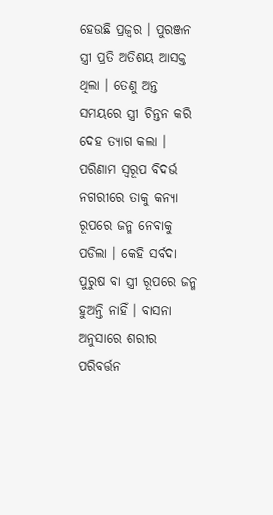ହେଉଛି ପ୍ରଜ୍ୱର । ପୁରଞ୍ଜନ ସ୍ତ୍ରୀ ପ୍ରତି ଅତିଶୟ ଆସକ୍ତ ଥିଲା । ତେଣୁ ଅନ୍ତ ସମୟରେ ସ୍ତ୍ରୀ ଚିନ୍ତନ କରି ଦେହ ତ୍ୟାଗ କଲା । ପରିଣାମ ସ୍ୱରୂପ ବିଦର୍ଭ ନଗରୀରେ ତାକୁ କନ୍ୟା ରୂପରେ ଜନ୍ମ ନେବାକୁ ପଡିଲା । କେହି ସର୍ବଦା ପୁରୁଷ ବା ସ୍ତ୍ରୀ ରୂପରେ ଜନ୍ମ ହୁଅନ୍ତି ନାହିଁ । ବାସନା ଅନୁସାରେ ଶରୀର ପରିବର୍ତ୍ତନ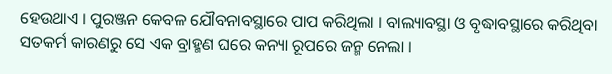ହେଉଥାଏ । ପୁରଞ୍ଜନ କେବଳ ଯୌବନାବସ୍ଥାରେ ପାପ କରିଥିଲା । ବାଲ୍ୟାବସ୍ଥା ଓ ବୃଦ୍ଧାବସ୍ଥାରେ କରିଥିବା ସତକର୍ମ କାରଣରୁ ସେ ଏକ ବ୍ରାହ୍ମଣ ଘରେ କନ୍ୟା ରୂପରେ ଜନ୍ମ ନେଲା ।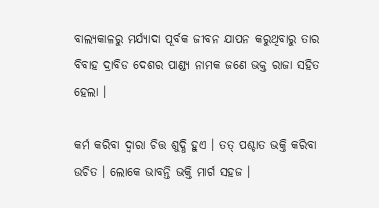ବାଲ୍ୟକାଳରୁ ମର୍ଯ୍ୟାଦା ପୂର୍ବକ ଜୀବନ ଯାପନ କରୁଥିବାରୁ ତାର ବିବାହ ଦ୍ରାବିଡ ଦେଶର ପାଣ୍ଡ୍ୟ ନାମକ ଜଣେ ଭକ୍ତ ରାଜା ସହିତ ହେଲା ।

କର୍ମ କରିବା ଦ୍ୱାରା ଚିତ୍ତ ଶୁଦ୍ଧି ହୁଏ । ତତ୍ ପଶ୍ଚାତ ଭକ୍ତି କରିବା ଉଚିତ । ଲୋକେ ଭାବନ୍ତି ଭକ୍ତି ମାର୍ଗ ସହଜ ।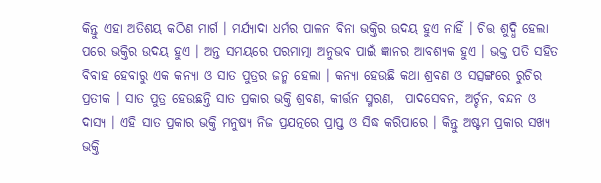କିନ୍ତୁ ଏହା ଅତିଶୟ କଠିଣ ମାର୍ଗ । ମର୍ଯ୍ୟାଦା ଧର୍ମର ପାଳନ ବିନା ଭକ୍ତିର ଉଦୟ ହୁଏ ନାହିଁ । ଚିତ୍ତ ଶୁଦ୍ଧି ହେଲା ପରେ ଭକ୍ତିର ଉଦୟ ହୁଏ । ଅନ୍ତ ସମୟରେ ପରମାତ୍ମା ଅନୁଭବ ପାଇଁ ଜ୍ଞାନର ଆବଶ୍ୟକ ହୁଏ । ଭକ୍ତ ପତି ସହିତ ବିବାହ ହେବାରୁ ଏକ କନ୍ୟା ଓ ସାତ ପୁତ୍ରର ଜନ୍ମ ହେଲା । କନ୍ୟା ହେଉଛି କଥା ଶ୍ରବଣ ଓ ସତ୍ସଙ୍ଗରେ ରୁଚିର ପ୍ରତୀକ । ସାତ ପୁତ୍ର ହେଉଛନ୍ତି ସାତ ପ୍ରକାର ଭକ୍ତି ଶ୍ରବଣ, କୀର୍ତ୍ତନ ସ୍ମରଣ,  ପାଦସେବନ, ଅର୍ଚ୍ଚନ, ବନ୍ଦନ ଓ ଦାସ୍ୟ । ଏହି ସାତ ପ୍ରକାର ଭକ୍ତି ମନୁଷ୍ୟ ନିଜ ପ୍ରଯତ୍ନରେ ପ୍ରାପ୍ତ ଓ ସିଦ୍ଧ କରିପାରେ । କିନ୍ତୁ ଅଷ୍ଟମ ପ୍ରକାର ସଖ୍ୟ ଭକ୍ତି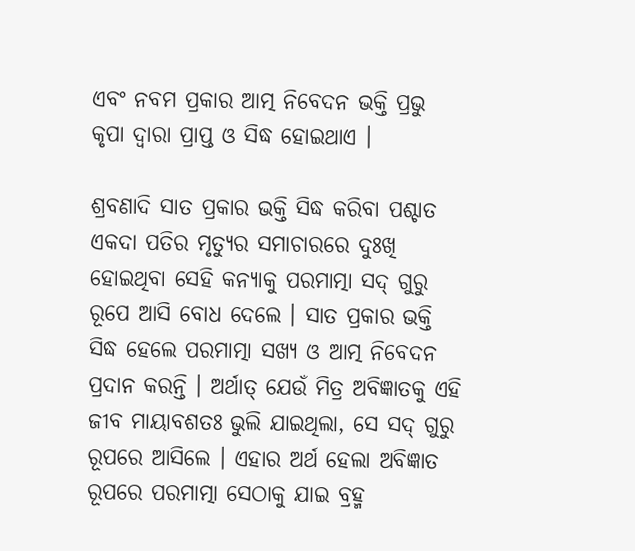ଏବଂ ନବମ ପ୍ରକାର ଆତ୍ମ ନିବେଦନ ଭକ୍ତି ପ୍ରଭୁ କୃପା ଦ୍ୱାରା ପ୍ରାପ୍ତ ଓ ସିଦ୍ଧ ହୋଇଥାଏ ।

ଶ୍ରବଣାଦି ସାତ ପ୍ରକାର ଭକ୍ତି ସିଦ୍ଧ କରିବା ପଶ୍ଚାତ ଏକଦା ପତିର ମୃତ୍ୟୁର ସମାଚାରରେ ଦୁଃଖି ହୋଇଥିବା ସେହି କନ୍ୟାକୁ ପରମାତ୍ମା ସଦ୍ ଗୁରୁ ରୂପେ ଆସି ବୋଧ ଦେଲେ । ସାତ ପ୍ରକାର ଭକ୍ତି ସିଦ୍ଧ ହେଲେ ପରମାତ୍ମା ସଖ୍ୟ ଓ ଆତ୍ମ ନିବେଦନ ପ୍ରଦାନ କରନ୍ତି । ଅର୍ଥାତ୍ ଯେଉଁ ମିତ୍ର ଅବିଜ୍ଞାତକୁ ଏହି ଜୀବ ମାୟାବଶତଃ ଭୁଲି ଯାଇଥିଲା, ସେ ସଦ୍ ଗୁରୁ ରୂପରେ ଆସିଲେ । ଏହାର ଅର୍ଥ ହେଲା ଅବିଜ୍ଞାତ ରୂପରେ ପରମାତ୍ମା ସେଠାକୁ ଯାଇ ବ୍ରହ୍ମ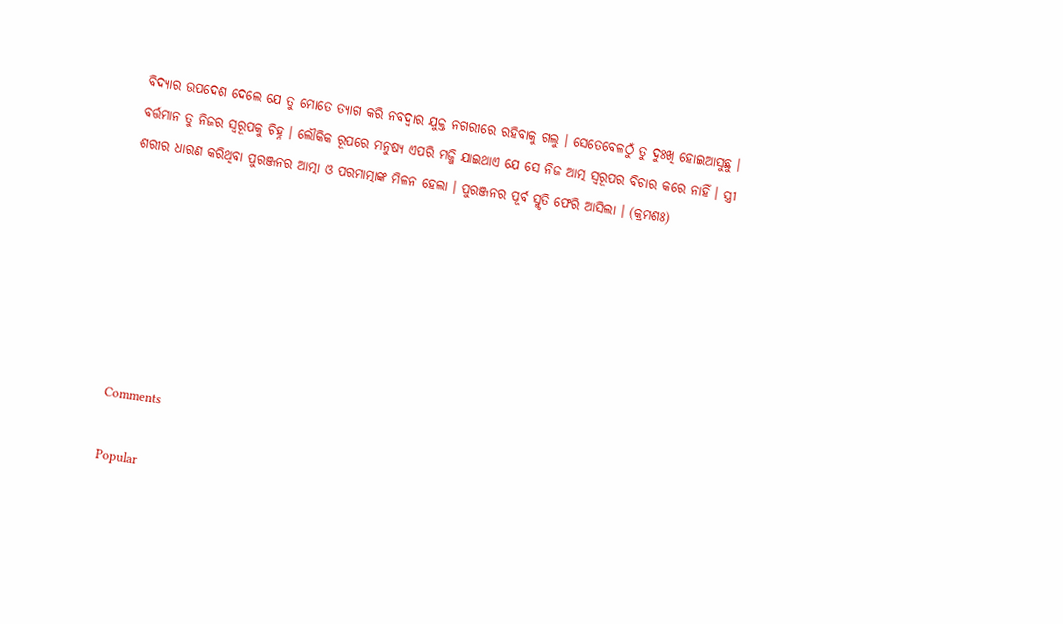ବିଦ୍ୟାର ଉପଦେଶ ଦେଲେ ଯେ ତୁ ମୋତେ ତ୍ୟାଗ କରି ନବଦ୍ୱାର ଯୁକ୍ତ ନଗରୀରେ ରହିବାକୁ ଗଲୁ । ସେତେବେଳଠୁଁ ତୁ ଦୁଃଖି ହୋଇଆସୁଛୁ । ବର୍ତ୍ତମାନ ତୁ ନିଜର ସ୍ବରୂପକୁ ଚିହ୍ନ । ଲୌକିକ ରୂପରେ ମନୁଷ୍ୟ ଏପରି ମଜ୍ଜି ଯାଇଥାଏ ଯେ ସେ ନିଜ ଆତ୍ମ ସ୍ୱରୂପର ବିଚାର କରେ ନାହିଁ । ସ୍ତ୍ରୀ ଶରୀର ଧାରଣ କରିଥିବା ପୁରଞ୍ଜନର ଆତ୍ମା ଓ ପରମାତ୍ମାଙ୍କ ମିଳନ ହେଲା । ପୁରଞ୍ଜନର ପୂର୍ବ ସ୍ମୃତି ଫେରି ଆସିଲା । (କ୍ରମଶଃ)







Comments

Popular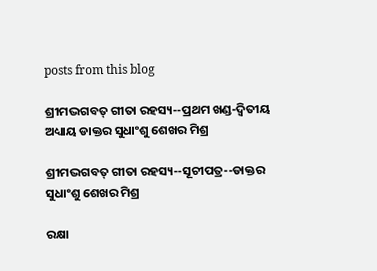posts from this blog

ଶ୍ରୀମଦ୍ଭଗବତ୍ ଗୀତା ରହସ୍ୟ--ପ୍ରଥମ ଖଣ୍ଡ-ଦ୍ୱିତୀୟ ଅଧ୍ୟାୟ ଡାକ୍ତର ସୁଧାଂଶୁ ଶେଖର ମିଶ୍ର

ଶ୍ରୀମଦ୍ଭଗବତ୍ ଗୀତା ରହସ୍ୟ--ସୂଚୀପତ୍ର--ଡାକ୍ତର ସୁଧାଂଶୁ ଶେଖର ମିଶ୍ର

ରକ୍ଷା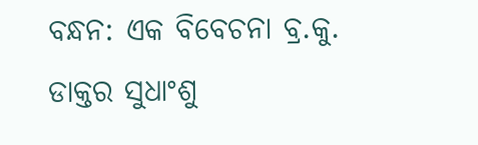ବନ୍ଧନ: ଏକ ବିବେଚନା ବ୍ର.କୁ. ଡାକ୍ତର ସୁଧାଂଶୁ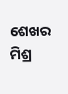ଶେଖର ମିଶ୍ର